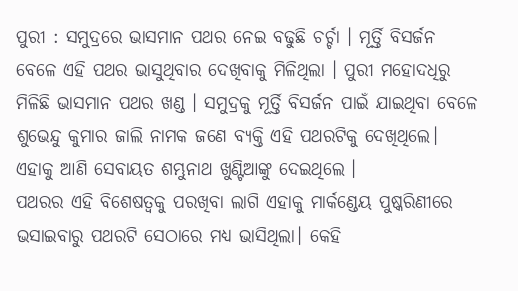ପୁରୀ : ସମୁଦ୍ରରେ ଭାସମାନ ପଥର ନେଇ ବଢୁଛି ଚର୍ଚ୍ଚା । ମୂର୍ତ୍ତି ବିସର୍ଜନ ବେଳେ ଏହି ପଥର ଭାସୁଥିବାର ଦେଖିବାକୁ ମିଳିଥିଲା । ପୁରୀ ମହୋଦଧିରୁ ମିଳିଛି ଭାସମାନ ପଥର ଖଣ୍ଡ । ସମୁଦ୍ରକୁ ମୂର୍ତ୍ତି ବିସର୍ଜନ ପାଇଁ ଯାଇଥିବା ବେଳେ ଶୁଭେନ୍ଦୁ କୁମାର ଜାଲି ନାମକ ଜଣେ ବ୍ୟକ୍ତି ଏହି ପଥରଟିକୁ ଦେଖିଥିଲେ। ଏହାକୁ ଆଣି ସେବାୟତ ଶମ୍ଭୁନାଥ ଖୁଣ୍ଟିଆଙ୍କୁ ଦେଇଥିଲେ ।
ପଥରର ଏହି ବିଶେଷତ୍ବକୁ ପରଖିବା ଲାଗି ଏହାକୁ ମାର୍କଣ୍ଡେୟ ପୁଷ୍କରିଣୀରେ ଭସାଇବାରୁ ପଥରଟି ସେଠାରେ ମଧ୍ୟ ଭାସିଥିଲା। କେହି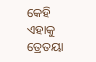କେହି ଏହାକୁ ତ୍ରେତୟା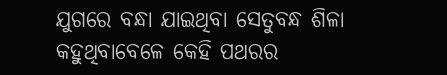ଯୁଗରେ ବନ୍ଧା ଯାଇଥିବା ସେତୁବନ୍ଧ ଶିଳା କହୁଥିବାବେଳେ କେହି ପଥରର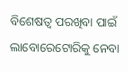ବିଶେଷତ୍ବ ପରଖିବା ପାଇଁ ଲାବୋରେଟୋରିକୁ ନେବା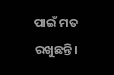ପାଇଁ ମତ ରଖୁଛନ୍ତି।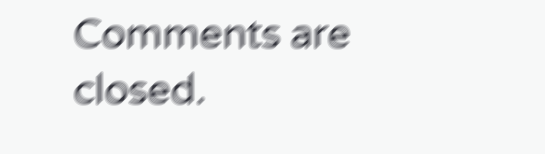Comments are closed.